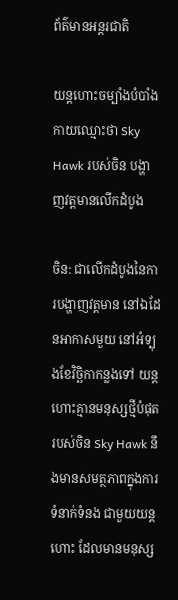ព័ត៌មានអន្តរជាតិ

យន្តហោះចម្បាំងបំបាំងកាយឈ្មោះថា Sky Hawk របស់ចិន បង្ហាញវត្តមានលើកដំបូង

ចិន: ជាលើកដំបូងនៃការបង្ហាញវត្តមាន នៅឯដែនអាកាសមួយ នៅអំទ្បុងខែវិច្ឆិកាកន្លងទៅ យន្តហោះគ្មានមនុស្សថ្មីបំផុតរបស់ចិន Sky Hawk នឹងមានសមត្ថភាពក្នុងការទំនាក់ទំនង ជាមួយយន្តហោះ ដែលមានមនុស្ស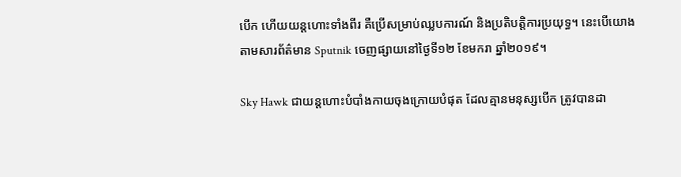បើក ហើយយន្តហោះទាំងពីរ គឺប្រើសម្រាប់ឈ្លបការណ៍ និងប្រតិបត្តិការប្រយុទ្ធ។ នេះបើយោងតាមសារព័ត៌មាន Sputnik ចេញផ្សាយនៅថ្ងៃទី១២ ខែមករា ឆ្នាំ២០១៩។

Sky Hawk ជាយន្តហោះបំបាំងកាយចុងក្រោយបំផុត ដែលគ្មានមនុស្សបើក ត្រូវបានដា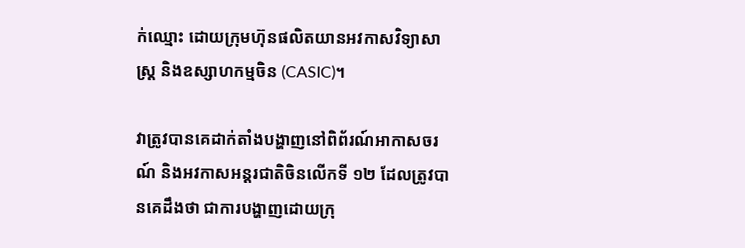ក់ឈ្មោះ ដោយក្រុមហ៊ុនផលិតយានអវកាសវិទ្យាសាស្រ្ត និងឧស្សាហកម្មចិន (CASIC)។

វាត្រូវបានគេដាក់តាំងបង្ហាញនៅពិព័រណ៍អាកាសចរណ៍ និងអវកាសអន្តរជាតិចិនលើកទី ១២ ដែលត្រូវបានគេដឹងថា ជាការបង្ហាញដោយក្រុ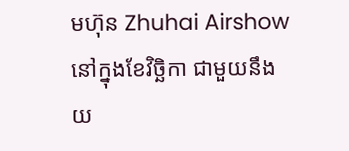មហ៊ុន Zhuhai Airshow នៅក្នុងខែវិច្ឆិកា ជាមួយនឹងយ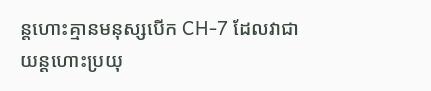ន្តហោះគ្មានមនុស្សបើក CH-7 ដែលវាជាយន្តហោះប្រយុ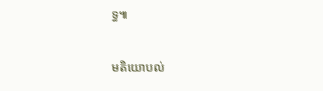ទ្ធ៕

មតិយោបល់